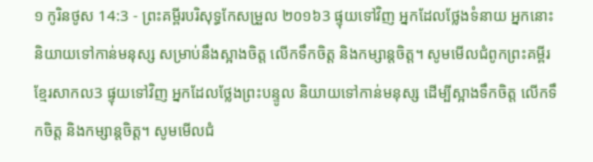១ កូរិនថូស 14:3 - ព្រះគម្ពីរបរិសុទ្ធកែសម្រួល ២០១៦3 ផ្ទុយទៅវិញ អ្នកដែលថ្លែងទំនាយ អ្នកនោះនិយាយទៅកាន់មនុស្ស សម្រាប់នឹងស្អាងចិត្ត លើកទឹកចិត្ត និងកម្សាន្តចិត្ត។ សូមមើលជំពូកព្រះគម្ពីរខ្មែរសាកល3 ផ្ទុយទៅវិញ អ្នកដែលថ្លែងព្រះបន្ទូល និយាយទៅកាន់មនុស្ស ដើម្បីស្អាងទឹកចិត្ត លើកទឹកចិត្ត និងកម្សាន្តចិត្ត។ សូមមើលជំ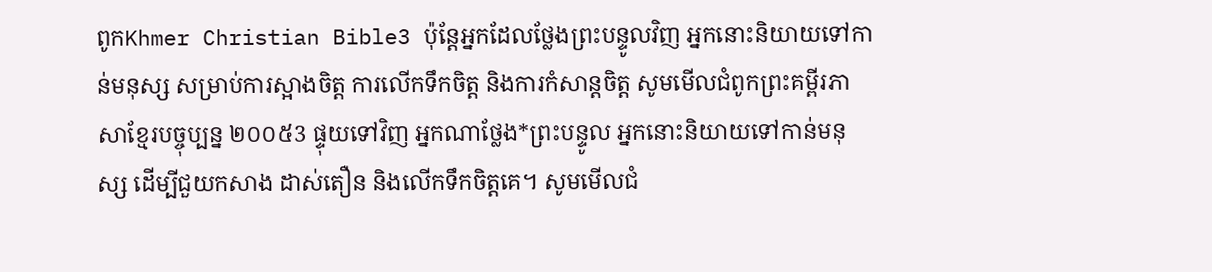ពូកKhmer Christian Bible3 ប៉ុន្ដែអ្នកដែលថ្លែងព្រះបន្ទូលវិញ អ្នកនោះនិយាយទៅកាន់មនុស្ស សម្រាប់ការស្អាងចិត្ដ ការលើកទឹកចិត្ដ និងការកំសាន្ដចិត្ដ សូមមើលជំពូកព្រះគម្ពីរភាសាខ្មែរបច្ចុប្បន្ន ២០០៥3 ផ្ទុយទៅវិញ អ្នកណាថ្លែង*ព្រះបន្ទូល អ្នកនោះនិយាយទៅកាន់មនុស្ស ដើម្បីជួយកសាង ដាស់តឿន និងលើកទឹកចិត្តគេ។ សូមមើលជំ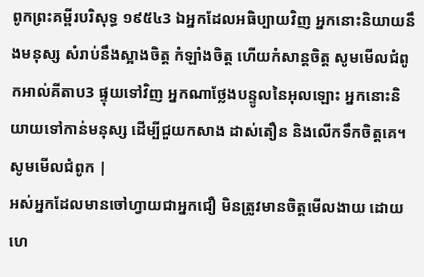ពូកព្រះគម្ពីរបរិសុទ្ធ ១៩៥៤3 ឯអ្នកដែលអធិប្បាយវិញ អ្នកនោះនិយាយនឹងមនុស្ស សំរាប់នឹងស្អាងចិត្ត កំឡាំងចិត្ត ហើយកំសាន្តចិត្ត សូមមើលជំពូកអាល់គីតាប3 ផ្ទុយទៅវិញ អ្នកណាថ្លែងបន្ទូលនៃអុលឡោះ អ្នកនោះនិយាយទៅកាន់មនុស្ស ដើម្បីជួយកសាង ដាស់តឿន និងលើកទឹកចិត្ដគេ។ សូមមើលជំពូក |
អស់អ្នកដែលមានចៅហ្វាយជាអ្នកជឿ មិនត្រូវមានចិត្តមើលងាយ ដោយហេ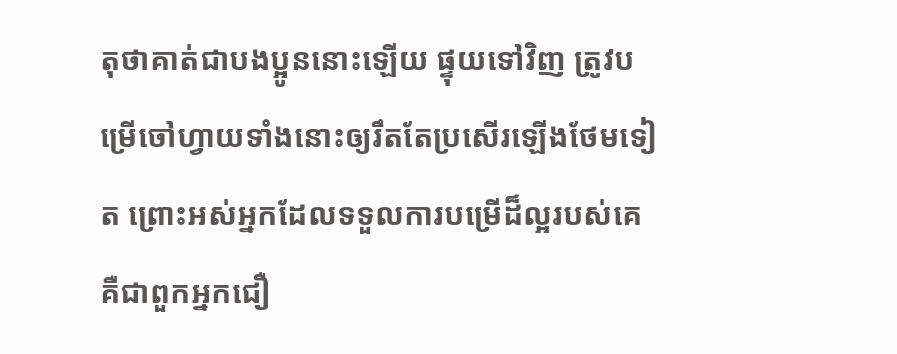តុថាគាត់ជាបងប្អូននោះឡើយ ផ្ទុយទៅវិញ ត្រូវបម្រើចៅហ្វាយទាំងនោះឲ្យរឹតតែប្រសើរឡើងថែមទៀត ព្រោះអស់អ្នកដែលទទួលការបម្រើដ៏ល្អរបស់គេ គឺជាពួកអ្នកជឿ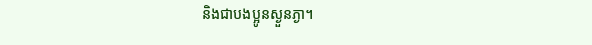និងជាបងប្អូនស្ងួនភ្ងា។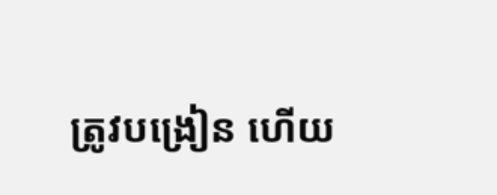ត្រូវបង្រៀន ហើយ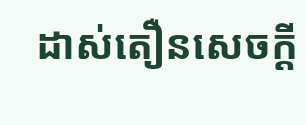ដាស់តឿនសេចក្ដី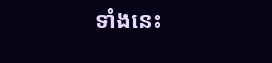ទាំងនេះ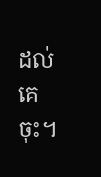ដល់គេចុះ។